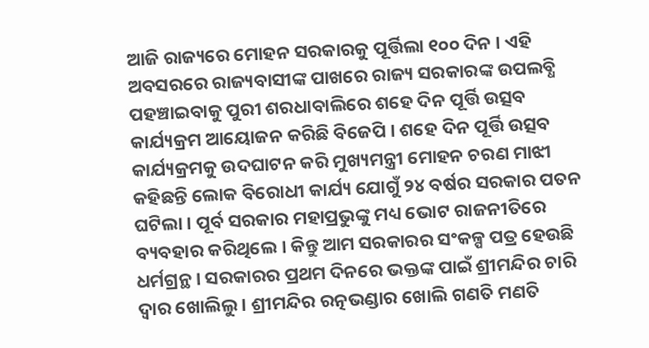ଆଜି ରାଜ୍ୟରେ ମୋହନ ସରକାରକୁ ପୂର୍ତ୍ତିଲା ୧୦୦ ଦିନ । ଏହି ଅବସରରେ ରାଜ୍ୟବାସୀଙ୍କ ପାଖରେ ରାଜ୍ୟ ସରକାରଙ୍କ ଉପଲବ୍ଧି ପହଞ୍ଚାଇବାକୁ ପୁରୀ ଶରଧାବାଲିରେ ଶହେ ଦିନ ପୂର୍ତ୍ତି ଉତ୍ସବ କାର୍ଯ୍ୟକ୍ରମ ଆୟୋଜନ କରିଛି ବିଜେପି । ଶହେ ଦିନ ପୂର୍ତ୍ତି ଉତ୍ସବ କାର୍ଯ୍ୟକ୍ରମକୁ ଉଦଘାଟନ କରି ମୁଖ୍ୟମନ୍ତ୍ରୀ ମୋହନ ଚରଣ ମାଝୀ କହିଛନ୍ତି ଲୋକ ବିରୋଧୀ କାର୍ଯ୍ୟ ଯୋଗୁଁ ୨୪ ବର୍ଷର ସରକାର ପତନ ଘଟିଲା । ପୂର୍ବ ସରକାର ମହାପ୍ରଭୁଙ୍କୁ ମଧ୍ୟ ଭୋଟ ରାଜନୀତିରେ ବ୍ୟବହାର କରିଥିଲେ । କିନ୍ତୁ ଆମ ସରକାରର ସଂକଳ୍ପ ପତ୍ର ହେଉଛି ଧର୍ମଗ୍ରନ୍ଥ । ସରକାରର ପ୍ରଥମ ଦିନରେ ଭକ୍ତଙ୍କ ପାଇଁ ଶ୍ରୀମନ୍ଦିର ଚାରି ଦ୍ବାର ଖୋଲିଲୁ । ଶ୍ରୀମନ୍ଦିର ରତ୍ନଭଣ୍ଡାର ଖୋଲି ଗଣତି ମଣତି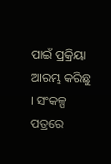ପାଇଁ ପ୍ରକ୍ରିୟା ଆରମ୍ଭ କରିଛୁ । ସଂକଳ୍ପ ପତ୍ରରେ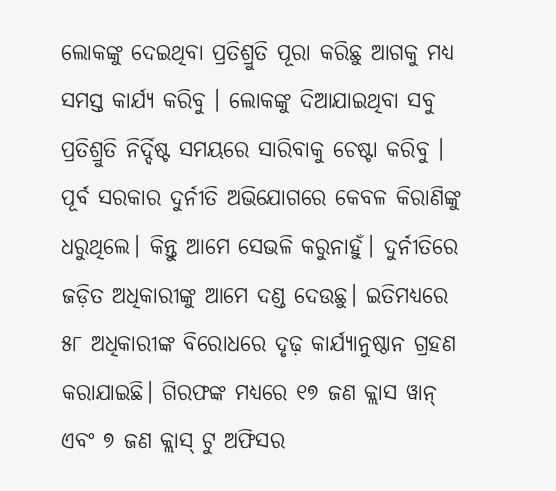ଲୋକଙ୍କୁ ଦେଇଥିବା ପ୍ରତିଶ୍ରୁତି ପୂରା କରିଛୁ ଆଗକୁ ମଧ୍ୟ ସମସ୍ତ କାର୍ଯ୍ୟ କରିବୁ । ଲୋକଙ୍କୁ ଦିଆଯାଇଥିବା ସବୁ ପ୍ରତିଶ୍ରୁତି ନିର୍ଦ୍ଦିଷ୍ଟ ସମୟରେ ସାରିବାକୁ ଚେଷ୍ଟା କରିବୁ । ପୂର୍ବ ସରକାର ଦୁର୍ନୀତି ଅଭିଯୋଗରେ କେବଳ କିରାଣିଙ୍କୁ ଧରୁଥିଲେ। କିନ୍ତୁ ଆମେ ସେଭଳି କରୁନାହୁଁ। ଦୁର୍ନୀତିରେ ଜଡ଼ିତ ଅଧିକାରୀଙ୍କୁ ଆମେ ଦଣ୍ଡ ଦେଉଛୁ। ଇତିମଧ୍ୟରେ ୫୮ ଅଧିକାରୀଙ୍କ ବିରୋଧରେ ଦୃଢ଼ କାର୍ଯ୍ୟାନୁଷ୍ଠାନ ଗ୍ରହଣ କରାଯାଇଛି। ଗିରଫଙ୍କ ମଧ୍ୟରେ ୧୭ ଜଣ କ୍ଲାସ ୱାନ୍ ଏବଂ ୭ ଜଣ କ୍ଲାସ୍ ଟୁ ଅଫିସର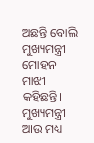ଅଛନ୍ତି ବୋଲି ମୁଖ୍ୟମନ୍ତ୍ରୀ ମୋହନ ମାଝୀ କହିଛନ୍ତି। ମୁଖ୍ୟମନ୍ତ୍ରୀ ଆଉ ମଧ୍ୟ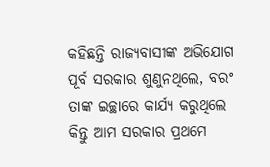କହିଛନ୍ତି ରାଜ୍ୟବାସୀଙ୍କ ଅଭିଯୋଗ ପୂର୍ବ ସରକାର ଶୁଣୁନଥିଲେ, ବରଂ ତାଙ୍କ ଇଚ୍ଛାରେ କାର୍ଯ୍ୟ କରୁଥିଲେ କିନ୍ତୁ ଆମ ସରକାର ପ୍ରଥମେ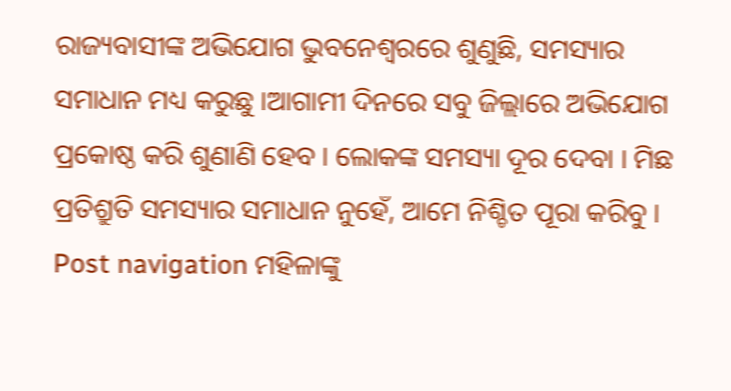ରାଜ୍ୟବାସୀଙ୍କ ଅଭିଯୋଗ ଭୁବନେଶ୍ବରରେ ଶୁଣୁଛି, ସମସ୍ୟାର ସମାଧାନ ମଧ୍ୟ କରୁଛୁ ।ଆଗାମୀ ଦିନରେ ସବୁ ଜିଲ୍ଲାରେ ଅଭିଯୋଗ ପ୍ରକୋଷ୍ଠ କରି ଶୁଣାଣି ହେବ । ଲୋକଙ୍କ ସମସ୍ୟା ଦୂର ଦେବା । ମିଛ ପ୍ରତିଶ୍ରୁତି ସମସ୍ୟାର ସମାଧାନ ନୁହେଁ, ଆମେ ନିଶ୍ଚିତ ପୂରା କରିବୁ । Post navigation ମହିଳାଙ୍କୁ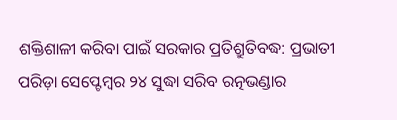ଶକ୍ତିଶାଳୀ କରିବା ପାଇଁ ସରକାର ପ୍ରତିଶ୍ରୁତିବଦ୍ଧ: ପ୍ରଭାତୀ ପରିଡ଼ା ସେପ୍ଟେମ୍ବର ୨୪ ସୁଦ୍ଧା ସରିବ ରତ୍ନଭଣ୍ଡାର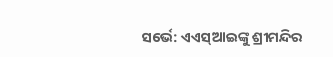ସର୍ଭେ: ଏଏସ୍ଆଇଙ୍କୁ ଶ୍ରୀମନ୍ଦିର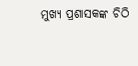ମୁଖ୍ୟ ପ୍ରଶାସକଙ୍କ ଚିଠି